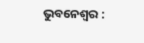ଭୁବନେଶ୍ୱର :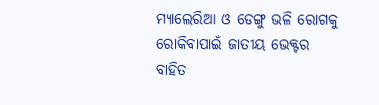ମ୍ୟାଲେରିଆ ଓ ଡେଙ୍ଗୁ ଭଳି ରୋଗକୁ ରୋକିବାପାଇଁ ଜାତୀୟ ଭେକ୍ଟର ବାହିତ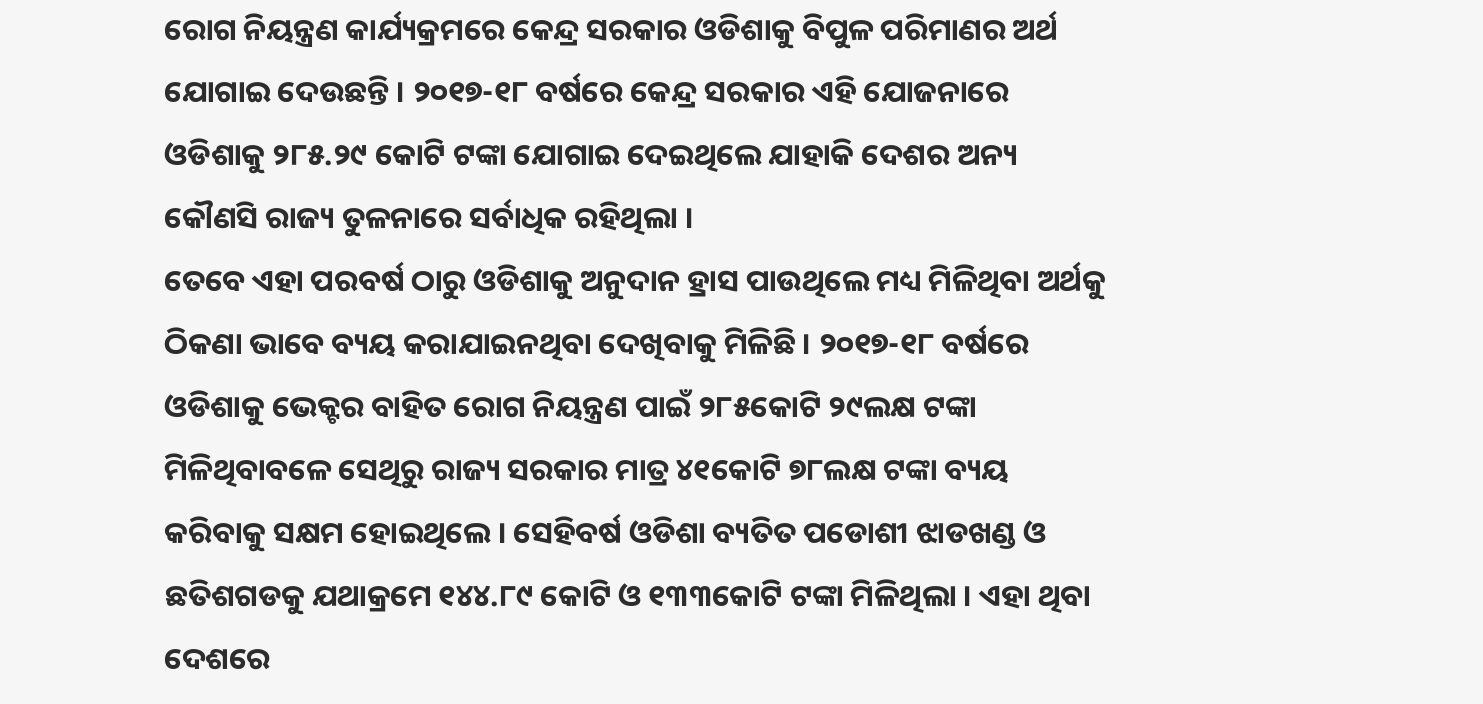ରୋଗ ନିୟନ୍ତ୍ରଣ କାର୍ଯ୍ୟକ୍ରମରେ କେନ୍ଦ୍ର ସରକାର ଓଡିଶାକୁ ବିପୁଳ ପରିମାଣର ଅର୍ଥ ଯୋଗାଇ ଦେଉଛନ୍ତି । ୨୦୧୭-୧୮ ବର୍ଷରେ କେନ୍ଦ୍ର ସରକାର ଏହି ଯୋଜନାରେ ଓଡିଶାକୁ ୨୮୫.୨୯ କୋଟି ଟଙ୍କା ଯୋଗାଇ ଦେଇଥିଲେ ଯାହାକି ଦେଶର ଅନ୍ୟ କୌଣସି ରାଜ୍ୟ ତୁଳନାରେ ସର୍ବାଧିକ ରହିଥିଲା ।
ତେବେ ଏହା ପରବର୍ଷ ଠାରୁ ଓଡିଶାକୁ ଅନୁଦାନ ହ୍ରାସ ପାଉଥିଲେ ମଧ୍ୟ ମିଳିଥିବା ଅର୍ଥକୁ ଠିକଣା ଭାବେ ବ୍ୟୟ କରାଯାଇନଥିବା ଦେଖିବାକୁ ମିଳିଛି । ୨୦୧୭-୧୮ ବର୍ଷରେ ଓଡିଶାକୁ ଭେକ୍ଟର ବାହିତ ରୋଗ ନିୟନ୍ତ୍ରଣ ପାଇଁ ୨୮୫କୋଟି ୨୯ଲକ୍ଷ ଟଙ୍କା ମିଳିଥିବାବଳେ ସେଥିରୁ ରାଜ୍ୟ ସରକାର ମାତ୍ର ୪୧କୋଟି ୭୮ଲକ୍ଷ ଟଙ୍କା ବ୍ୟୟ କରିବାକୁ ସକ୍ଷମ ହୋଇଥିଲେ । ସେହିବର୍ଷ ଓଡିଶା ବ୍ୟତିତ ପଡୋଶୀ ଝାଡଖଣ୍ଡ ଓ ଛତିଶଗଡକୁ ଯଥାକ୍ରମେ ୧୪୪.୮୯ କୋଟି ଓ ୧୩୩କୋଟି ଟଙ୍କା ମିଳିଥିଲା । ଏହା ଥିବା ଦେଶରେ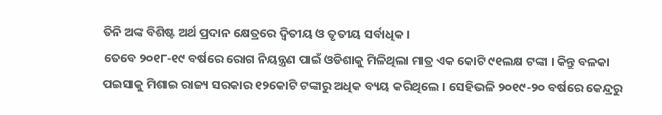ତିନି ଅଙ୍କ ବିଶିଷ୍ଟ ଅର୍ଥ ପ୍ରଦାନ କ୍ଷେତ୍ରରେ ଦ୍ୱିତୀୟ ଓ ତୃତୀୟ ସର୍ବାଧିକ ।
ତେବେ ୨୦୧୮-୧୯ ବର୍ଷରେ ରୋଗ ନିୟନ୍ତ୍ରଣ ପାଇଁ ଓଡିଶାକୁ ମିଳିଥିଲା ମାତ୍ର ଏକ କୋଟି ୯୧ଲକ୍ଷ ଟଙ୍କା । କିନ୍ତୁ ବଳକା ପଇସାକୁ ମିଶାଇ ରାଜ୍ୟ ସରକାର ୧୨କୋଟି ଟଙ୍କାରୁ ଅଧିକ ବ୍ୟୟ କରିଥିଲେ । ସେହିଭଳି ୨୦୧୯-୨୦ ବର୍ଷରେ କେନ୍ଦ୍ରରୁ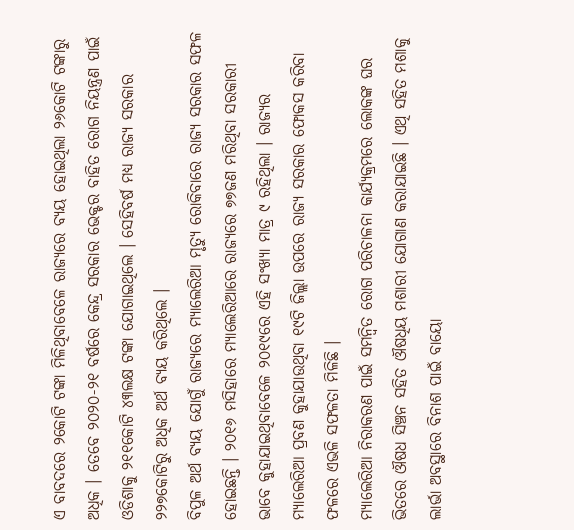ଏ ବାବଦରେ ୨କୋଟି ଟଙ୍କା ମିଳିଥିବାବେଳେ ରାଜ୍ୟରେ ବ୍ୟୟ ହୋଇଥିଲା ୨୬କୋଟି ଟଙ୍କାରୁ ଅଧିକ । ତେବେ ୨୦୨୦-୨୧ ବର୍ଷରେ କେନ୍ଦ୍ର ସରକାର ଭେକ୍ଟର ବାହିତ ରୋଗ ନିୟନ୍ତ୍ରଣ ପାଇଁ ଓଡିଶାକୁ ୨୧୧କୋଟି ୪୩ଲକ୍ଷ ଟଙ୍କା ଯୋଗାଇଥିଲେ । ସେହିବର୍ଷ ମଧ୍ୟ ରାଜ୍ୟ ସରକାର ୨୨୭କୋଟିରୁ ଅଧିକ ଅର୍ଥ ବ୍ୟୟ କରିଥିଲେ ।
ବିପୁଳ ଅର୍ଥ ବ୍ୟୟ ଯୋଗୁଁ ରାଜ୍ୟରେ ମ୍ୟାଲେରିଆ ମୃତ୍ୟୁ ରୋକିବାରେ ରାଜ୍ୟ ସରକାର ସଫଳ ହୋଇଛନ୍ତି । ୨୦୧୬ ମସିହାରେ ମ୍ୟାଲେରିଆରେ ରାଜ୍ୟରେ ୭୭ଜଣ ମରିଥିବା ସରକାରୀ ଭାବେ କୁହାଯାଇଥିବାବେଳେ ୨୦୧୯ରେ ଏହି ସଂଖ୍ୟା ମାତ୍ର ୯ ରହିଥିଲା । ରାଜ୍ୟର ମ୍ୟାଲେରିଆ ପ୍ରବଣ କୁହାଯାଉଥିବା ୧୯ଟି ଜିଲ୍ଲା ଉପରେ ରାଜ୍ୟ ସରକାର ଫୋକସ କରିବା ଫଳରେ ଏଭଳି ସଫଳତା ମିଳିଛି ।
ମ୍ୟାଲେରିଆ ନିରାକରଣ ପାଇଁ ସମନ୍ୱିତ ରୋଗ ପରିଚାଳନା କାର୍ଯ୍ୟକ୍ରମରେ ଲୋକଙ୍କ ଘର ଭିତରେ ଔଷଧ ସିଞ୍ଚନ ସହିତ ଔଷଧିୟ ମଶାରୀ ଯୋଗାଣ କରାଯାଇଛି । ଏଥି ସହିତ ମଶାକୁ ଲାର୍ଭା ଅବସ୍ଥାରେ ବିନାଶ ପାଇଁ ବାୟୋ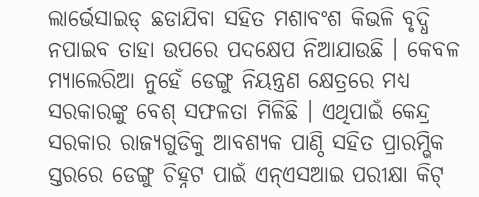ଲାର୍ଭେସାଇଡ୍ ଛଡାଯିବା ସହିତ ମଶାବଂଶ କିଭଳି ବୃଦ୍ଧି ନପାଇବ ତାହା ଉପରେ ପଦକ୍ଷେପ ନିଆଯାଉଛି । କେବଳ ମ୍ୟାଲେରିଆ ନୁହେଁ ଡେଙ୍ଗୁ ନିୟନ୍ତ୍ରଣ କ୍ଷେତ୍ରରେ ମଧ୍ୟ ସରକାରଙ୍କୁ ବେଶ୍ ସଫଳତା ମିଳିଛି । ଏଥିପାଇଁ କେନ୍ଦ୍ର ସରକାର ରାଜ୍ୟଗୁଡିକୁ ଆବଶ୍ୟକ ପାଣ୍ଠି ସହିତ ପ୍ରାରମ୍ଭିକ ସ୍ତରରେ ଡେଙ୍ଗୁ ଚିହ୍ନଟ ପାଇଁ ଏନ୍ଏସଆଇ ପରୀକ୍ଷା କିଟ୍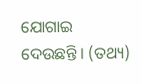ଯୋଗାଇ ଦେଉଛନ୍ତି । (ତଥ୍ୟ)